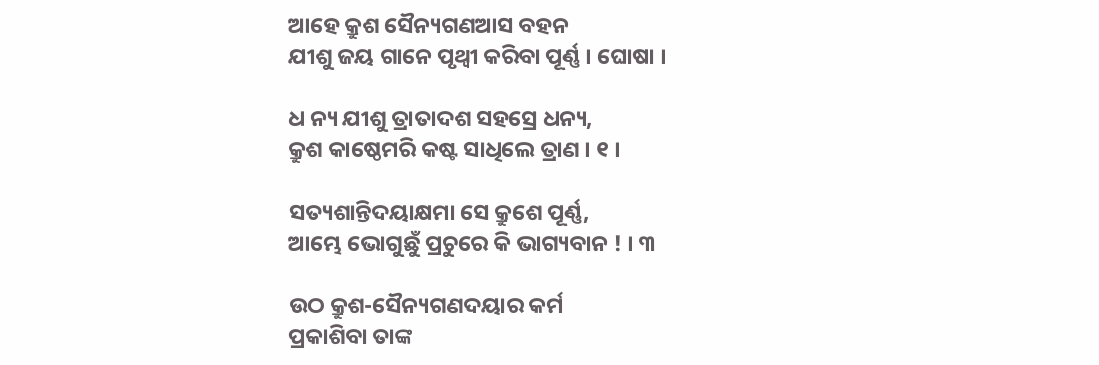ଆହେ କ୍ରୁଶ ସୈନ୍ୟଗଣଆସ ବହନ
ଯୀଶୁ ଜୟ ଗାନେ ପୃଥ୍ୱୀ କରିବା ପୂର୍ଣ୍ଣ । ଘୋଷା ।

ଧ ନ୍ୟ ଯୀଶୁ ତ୍ରାତାଦଶ ସହସ୍ରେ ଧନ୍ୟ,
କ୍ରୁଶ କାଷ୍ଠେମରି କଷ୍ଟ ସାଧିଲେ ତ୍ରାଣ । ୧ ।

ସତ୍ୟଶାନ୍ତିଦୟାକ୍ଷମା ସେ କ୍ରୁଶେ ପୂର୍ଣ୍ଣ,
ଆମ୍ଭେ ଭୋଗୁଛୁଁ ପ୍ରଚୁରେ କି ଭାଗ୍ୟବାନ ! । ୩

ଉଠ କ୍ରୁଶ-ସୈନ୍ୟଗଣଦୟାର କର୍ମ
ପ୍ରକାଶିବା ତାଙ୍କ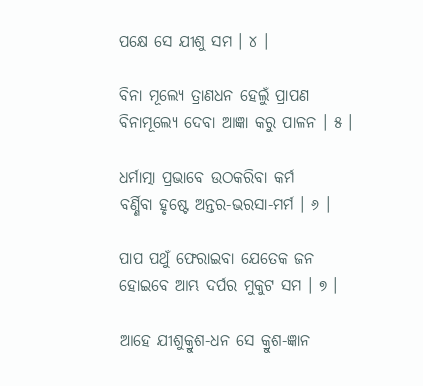ପକ୍ଷେ ସେ ଯୀଶୁ ସମ । ୪ ।

ବିନା ମୂଲ୍ୟେ ତ୍ରାଣଧନ ହେଲୁଁ ପ୍ରାପଣ
ବିନାମୂଲ୍ୟେ ଦେବା ଆଜ୍ଞା କରୁ ପାଳନ । ୫ ।

ଧର୍ମାତ୍ମା ପ୍ରଭାବେ ଉଠକରିବା କର୍ମ
ବର୍ଣ୍ଣିବା ହୃଷ୍ଟେ ଅନ୍ତର-ଭରସା-ମର୍ମ । ୬ ।

ପାପ ପଥୁଁ ଫେରାଇବା ଯେତେକ ଜନ
ହୋଇବେ ଆମ୍ଭ ଦର୍ପର ମୁକୁଟ ସମ । ୭ ।

ଆହେ ଯୀଶୁକ୍ରୁଶ-ଧନ ସେ କ୍ରୁଶ-ଜ୍ଞାନ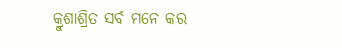କ୍ରୁଶାଶ୍ରିତ ସର୍ବ ମନେ କର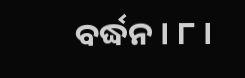ବର୍ଦ୍ଧନ । ୮ ।